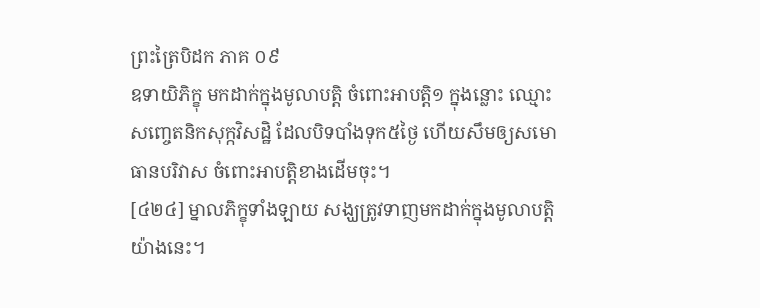ព្រះត្រៃបិដក ភាគ ០៩
ឧទាយិភិក្ខុ មកដាក់ក្នុងមូលាបត្តិ ចំពោះអាបត្តិ១ ក្នុងន្លោះ ឈ្មោះសញ្ចេតនិកសុក្កវិសដ្ឋិ ដែលបិទបាំងទុក៥ថ្ងៃ ហើយសឹមឲ្យសមោធានបរិវាស ចំពោះអាបត្តិខាងដើមចុះ។
[៤២៤] ម្នាលភិក្ខុទាំងឡាយ សង្ឃត្រូវទាញមកដាក់ក្នុងមូលាបត្តិ យ៉ាងនេះ។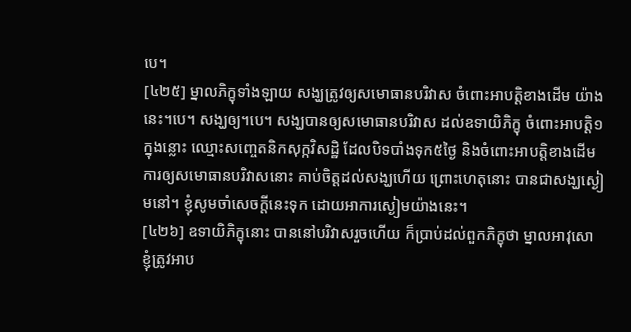បេ។
[៤២៥] ម្នាលភិក្ខុទាំងឡាយ សង្ឃត្រូវឲ្យសមោធានបរិវាស ចំពោះអាបត្តិខាងដើម យ៉ាងនេះ។បេ។ សង្ឃឲ្យ។បេ។ សង្ឃបានឲ្យសមោធានបរិវាស ដល់ឧទាយិភិក្ខុ ចំពោះអាបត្តិ១ ក្នុងន្លោះ ឈ្មោះសញ្ចេតនិកសុក្កវិសដ្ឋិ ដែលបិទបាំងទុក៥ថ្ងៃ និងចំពោះអាបត្តិខាងដើម ការឲ្យសមោធានបរិវាសនោះ គាប់ចិត្តដល់សង្ឃហើយ ព្រោះហេតុនោះ បានជាសង្ឃស្ងៀមនៅ។ ខ្ញុំសូមចាំសេចក្តីនេះទុក ដោយអាការស្ងៀមយ៉ាងនេះ។
[៤២៦] ឧទាយិភិក្ខុនោះ បាននៅបរិវាសរួចហើយ ក៏ប្រាប់ដល់ពួកភិក្ខុថា ម្នាលអាវុសោ ខ្ញុំត្រូវអាប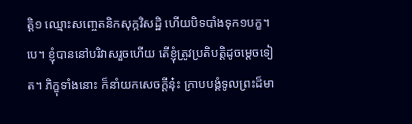ត្តិ១ ឈ្មោះសញ្ចេតនិកសុក្កវិសដ្ឋិ ហើយបិទបាំងទុក១បក្ខ។បេ។ ខ្ញុំបាននៅបរិវាសរួចហើយ តើខ្ញុំត្រូវប្រតិបត្តិដូចម្តេចទៀត។ ភិក្ខុទាំងនោះ ក៏នាំយកសេចក្តីនុ៎ះ ក្រាបបង្គំទូលព្រះដ៏មា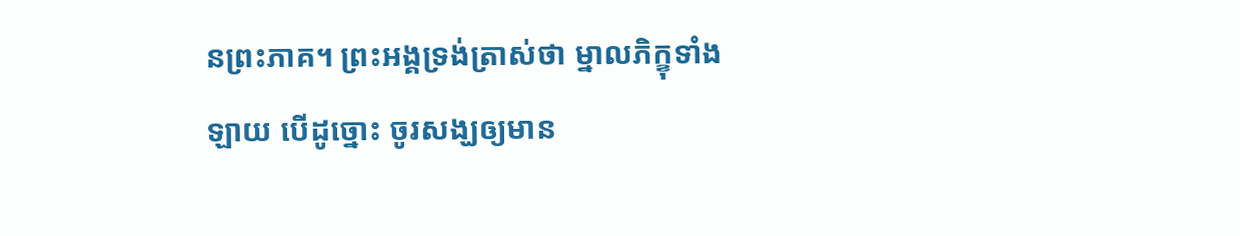នព្រះភាគ។ ព្រះអង្គទ្រង់ត្រាស់ថា ម្នាលភិក្ខុទាំងឡាយ បើដូច្នោះ ចូរសង្ឃឲ្យមាន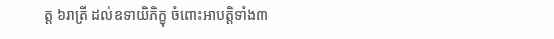ត្ត ៦រាត្រី ដល់ឧទាយិភិក្ខុ ចំពោះអាបត្តិទាំង៣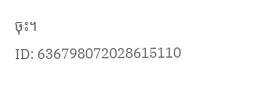ចុះ។
ID: 636798072028615110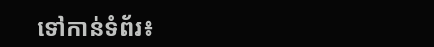ទៅកាន់ទំព័រ៖